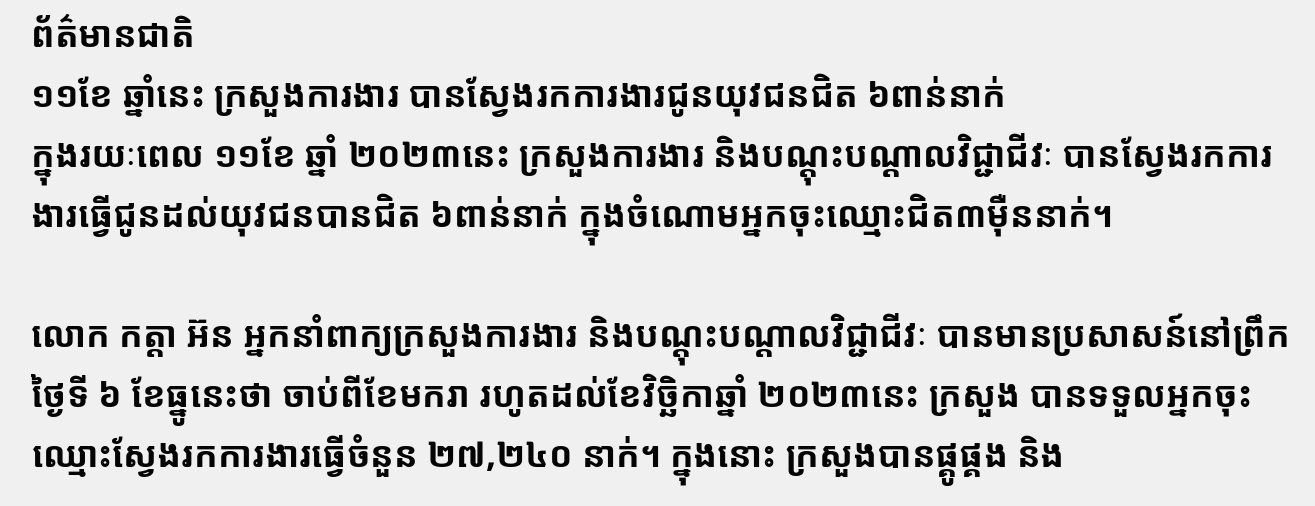ព័ត៌មានជាតិ
១១ខែ ឆ្នាំនេះ ក្រសួងការងារ បានស្វែងរកការងារជូនយុវជនជិត ៦ពាន់នាក់
ក្នុងរយៈពេល ១១ខែ ឆ្នាំ ២០២៣នេះ ក្រសួងការងារ និងបណ្តុះបណ្តាលវិជ្ជាជីវៈ បានស្វែងរកការងារធ្វើជូនដល់យុវជនបានជិត ៦ពាន់នាក់ ក្នុងចំណោមអ្នកចុះឈ្មោះជិត៣ម៉ឺននាក់។

លោក កត្តា អ៊ន អ្នកនាំពាក្យក្រសួងការងារ និងបណ្តុះបណ្តាលវិជ្ជាជីវៈ បានមានប្រសាសន៍នៅព្រឹកថ្ងៃទី ៦ ខែធ្នូនេះថា ចាប់ពីខែមករា រហូតដល់ខែវិច្ឆិកាឆ្នាំ ២០២៣នេះ ក្រសួង បានទទួលអ្នកចុះឈ្មោះស្វែងរកការងារធ្វើចំនួន ២៧,២៤០ នាក់។ ក្នុងនោះ ក្រសួងបានផ្គូផ្គង និង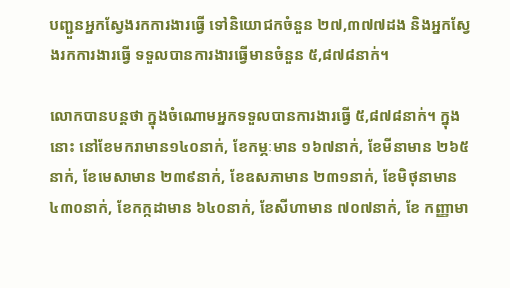បញ្ជួនអ្នកស្វែងរកការងារធ្វើ ទៅនិយោជកចំនួន ២៧,៣៧៧ដង និងអ្នកស្វែងរកការងារធ្វើ ទទួលបានការងារធ្វើមានចំនួន ៥,៨៧៨នាក់។

លោកបានបន្តថា ក្នុងចំណោមអ្នកទទួលបានការងារធ្វើ ៥,៨៧៨នាក់។ ក្នុងនោះ នៅខែមករាមាន១៤០នាក់, ខែកម្ភៈមាន ១៦៧នាក់, ខែមីនាមាន ២៦៥នាក់, ខែមេសាមាន ២៣៩នាក់, ខែឧសភាមាន ២៣១នាក់, ខែមិថុនាមាន ៤៣០នាក់, ខែកក្កដាមាន ៦៤០នាក់, ខែសីហាមាន ៧០៧នាក់, ខែ កញ្ញាមា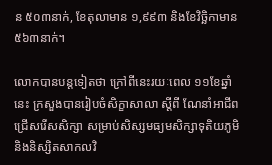ន ៥០៣នាក់, ខែតុលាមាន ១,៩៩៣ និងខែវិច្ឆិកាមាន ៥៦៣នាក់។

លោកបានបន្តទៀតថា ក្រៅពីនេះរយៈពេល ១១ខែឆ្នាំនេះ ក្រសួងបានរៀបចំសិក្ខាសាលា ស្តីពី ណែនាំអាជីពជ្រើសរើសសិក្សា សម្រាប់សិស្សមធ្យមសិក្សាទុតិយភូមិ និងនិស្សិតសាកលវិ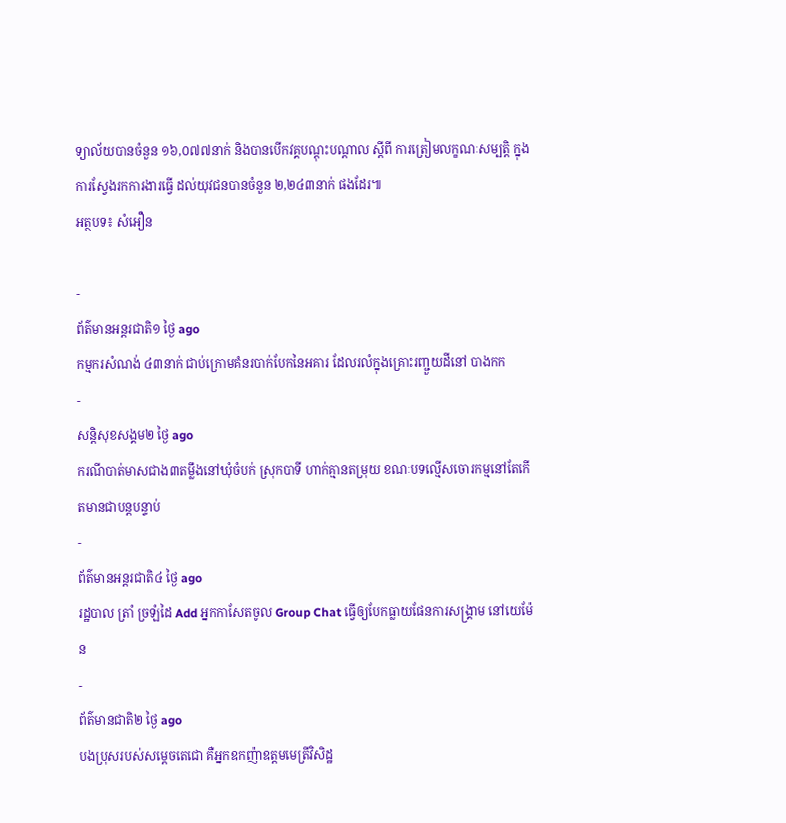ទ្យាល័យបានចំនួន ១៦,០៧៧នាក់ និងបានបើកវគ្គបណ្ដុះបណ្តាល ស្តីពី ការត្រៀមលក្ខណៈសម្បត្តិ ក្នុងការស្វែងរកការងារធ្វើ ដល់យុវជនបានចំនួន ២,២៤៣នាក់ ផងដែរ៕
អត្ថបទ៖ សំអឿន

-
ព័ត៌មានអន្ដរជាតិ១ ថ្ងៃ ago
កម្មករសំណង់ ៤៣នាក់ ជាប់ក្រោមគំនរបាក់បែកនៃអគារ ដែលរលំក្នុងគ្រោះរញ្ជួយដីនៅ បាងកក
-
សន្តិសុខសង្គម២ ថ្ងៃ ago
ករណីបាត់មាសជាង៣តម្លឹងនៅឃុំចំបក់ ស្រុកបាទី ហាក់គ្មានតម្រុយ ខណៈបទល្មើសចោរកម្មនៅតែកើតមានជាបន្តបន្ទាប់
-
ព័ត៌មានអន្ដរជាតិ៤ ថ្ងៃ ago
រដ្ឋបាល ត្រាំ ច្រឡំដៃ Add អ្នកកាសែតចូល Group Chat ធ្វើឲ្យបែកធ្លាយផែនការសង្គ្រាម នៅយេម៉ែន
-
ព័ត៌មានជាតិ២ ថ្ងៃ ago
បងប្រុសរបស់សម្ដេចតេជោ គឺអ្នកឧកញ៉ាឧត្តមមេត្រីវិសិដ្ឋ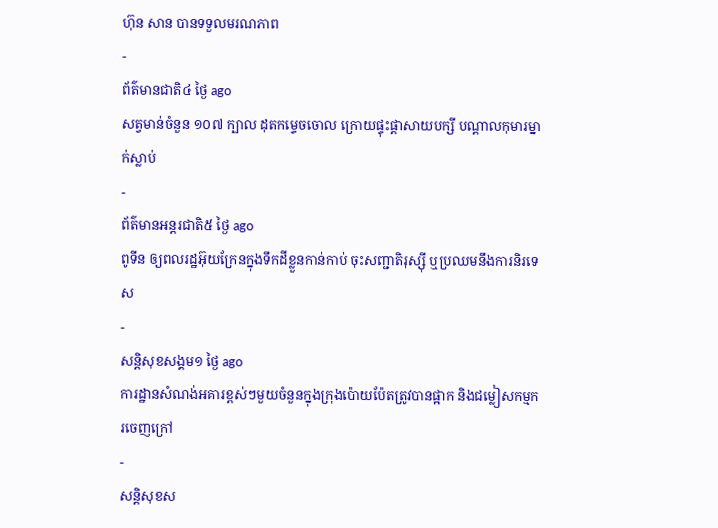ហ៊ុន សាន បានទទួលមរណភាព
-
ព័ត៌មានជាតិ៤ ថ្ងៃ ago
សត្វមាន់ចំនួន ១០៧ ក្បាល ដុតកម្ទេចចោល ក្រោយផ្ទុះផ្ដាសាយបក្សី បណ្តាលកុមារម្នាក់ស្លាប់
-
ព័ត៌មានអន្ដរជាតិ៥ ថ្ងៃ ago
ពូទីន ឲ្យពលរដ្ឋអ៊ុយក្រែនក្នុងទឹកដីខ្លួនកាន់កាប់ ចុះសញ្ជាតិរុស្ស៊ី ឬប្រឈមនឹងការនិរទេស
-
សន្តិសុខសង្គម១ ថ្ងៃ ago
ការដ្ឋានសំណង់អគារខ្ពស់ៗមួយចំនួនក្នុងក្រុងប៉ោយប៉ែតត្រូវបានផ្អាក និងជម្លៀសកម្មករចេញក្រៅ
-
សន្តិសុខស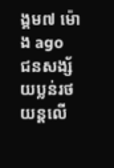ង្គម៧ ម៉ោង ago
ជនសង្ស័យប្លន់រថយន្តលើ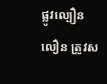ផ្លូវល្បឿនលឿន ត្រូវស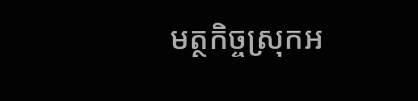មត្ថកិច្ចស្រុកអ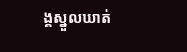ង្គស្នួលឃាត់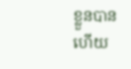ខ្លួនបានហើយ